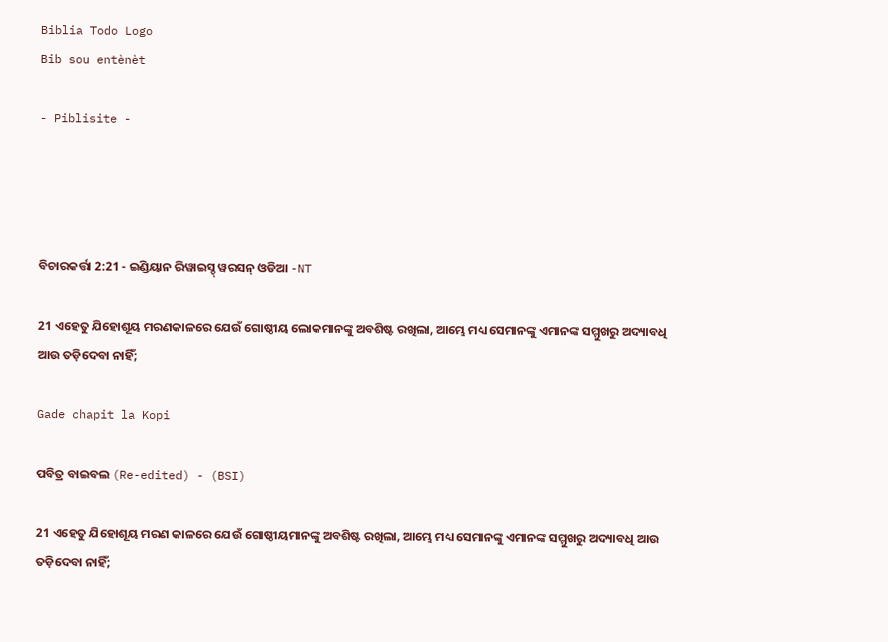Biblia Todo Logo
Bib sou entènèt

- Piblisite -




ବିଚାରକର୍ତ୍ତା 2:21 - ଇଣ୍ଡିୟାନ ରିୱାଇସ୍ଡ୍ ୱରସନ୍ ଓଡିଆ -NT

21 ଏହେତୁ ଯିହୋଶୂୟ ମରଣକାଳରେ ଯେଉଁ ଗୋଷ୍ଠୀୟ ଲୋକମାନଙ୍କୁ ଅବଶିଷ୍ଟ ରଖିଲା, ଆମ୍ଭେ ମଧ୍ୟ ସେମାନଙ୍କୁ ଏମାନଙ୍କ ସମ୍ମୁଖରୁ ଅଦ୍ୟାବଧି ଆଉ ତଡ଼ିଦେବା ନାହିଁ;

Gade chapit la Kopi

ପବିତ୍ର ବାଇବଲ (Re-edited) - (BSI)

21 ଏହେତୁ ଯିହୋଶୂୟ ମରଣ କାଳରେ ଯେଉଁ ଗୋଷ୍ଠୀୟମାନଙ୍କୁ ଅବଶିଷ୍ଟ ରଖିଲା, ଆମ୍ଭେ ମଧ୍ୟ ସେମାନଙ୍କୁ ଏମାନଙ୍କ ସମ୍ମୁଖରୁ ଅଦ୍ୟାବଧି ଆଉ ତଡ଼ିଦେବା ନାହିଁ;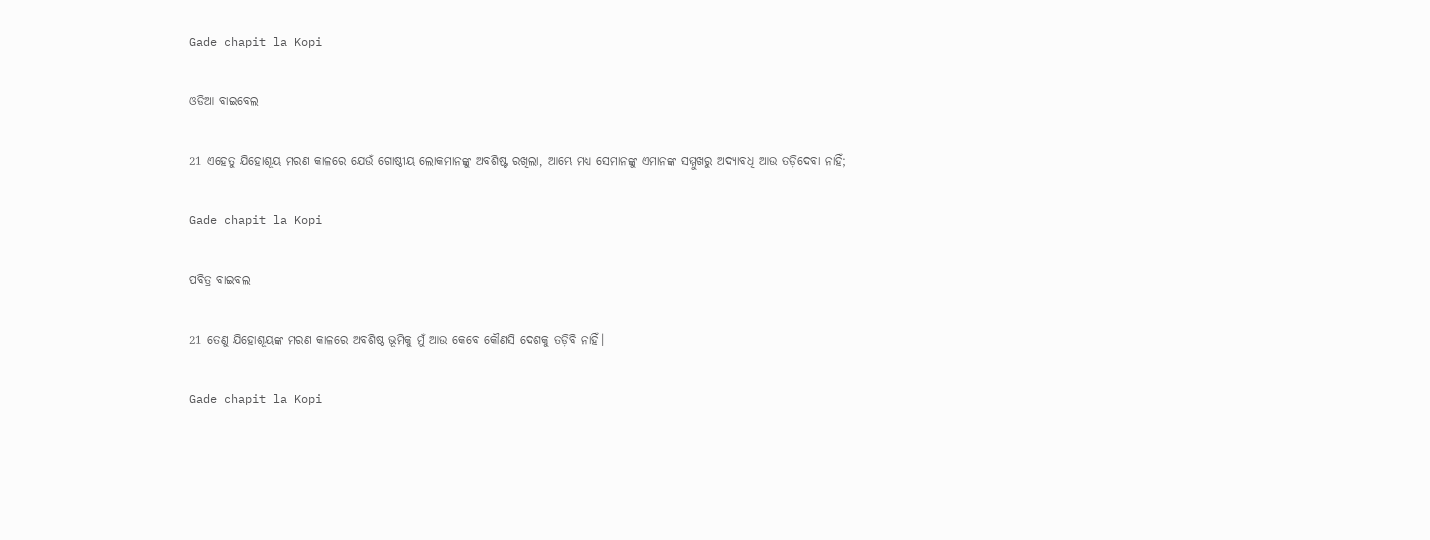Gade chapit la Kopi

ଓଡିଆ ବାଇବେଲ

21 ଏହେତୁ ଯିହୋଶୂୟ ମରଣ କାଳରେ ଯେଉଁ ଗୋଷ୍ଠୀୟ ଲୋକମାନଙ୍କୁ ଅବଶିଷ୍ଟ ରଖିଲା, ଆମ୍ଭେ ମଧ୍ୟ ସେମାନଙ୍କୁ ଏମାନଙ୍କ ସମ୍ମୁଖରୁ ଅଦ୍ୟାବଧି ଆଉ ତଡ଼ିଦେବା ନାହିଁ;

Gade chapit la Kopi

ପବିତ୍ର ବାଇବଲ

21 ତେଣୁ ଯିହୋଶୂୟଙ୍କ ମରଣ କାଳରେ ଅବଶିଷ୍ଠ ଭୂମିକୁ ମୁଁ ଆଉ କେବେ କୌଣସି ଦେଶକୁ ତଡ଼ିବି ନାହିଁ।

Gade chapit la Kopi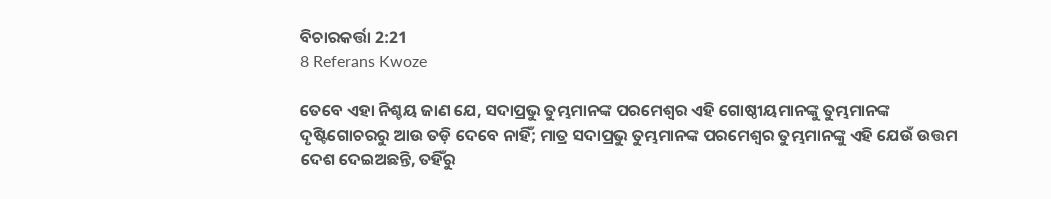ବିଚାରକର୍ତ୍ତା 2:21
8 Referans Kwoze

ତେବେ ଏହା ନିଶ୍ଚୟ ଜାଣ ଯେ, ସଦାପ୍ରଭୁ ତୁମ୍ଭମାନଙ୍କ ପରମେଶ୍ୱର ଏହି ଗୋଷ୍ଠୀୟମାନଙ୍କୁ ତୁମ୍ଭମାନଙ୍କ ଦୃଷ୍ଟିଗୋଚରରୁ ଆଉ ତଡ଼ି ଦେବେ ନାହିଁ; ମାତ୍ର ସଦାପ୍ରଭୁ ତୁମ୍ଭମାନଙ୍କ ପରମେଶ୍ୱର ତୁମ୍ଭମାନଙ୍କୁ ଏହି ଯେଉଁ ଉତ୍ତମ ଦେଶ ଦେଇଅଛନ୍ତି, ତହିଁରୁ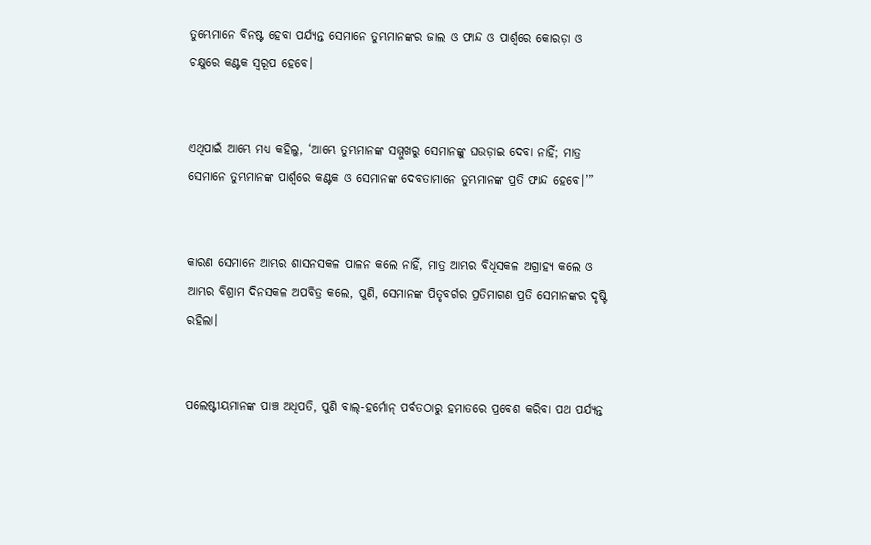ତୁମ୍ଭେମାନେ ବିନଷ୍ଟ ହେବା ପର୍ଯ୍ୟନ୍ତ ସେମାନେ ତୁମ୍ଭମାନଙ୍କର ଜାଲ ଓ ଫାନ୍ଦ ଓ ପାର୍ଶ୍ୱରେ କୋରଡ଼ା ଓ ଚକ୍ଷୁରେ କଣ୍ଟକ ସ୍ୱରୂପ ହେବେ।


ଏଥିପାଇଁ ଆମ୍ଭେ ମଧ୍ୟ କହିଲୁ, ‘ଆମ୍ଭେ ତୁମ୍ଭମାନଙ୍କ ସମ୍ମୁଖରୁ ସେମାନଙ୍କୁ ଘଉଡ଼ାଇ ଦେବା ନାହିଁ; ମାତ୍ର ସେମାନେ ତୁମ୍ଭମାନଙ୍କ ପାର୍ଶ୍ୱରେ କଣ୍ଟକ ଓ ସେମାନଙ୍କ ଦେବତାମାନେ ତୁମ୍ଭମାନଙ୍କ ପ୍ରତି ଫାନ୍ଦ ହେବେ।’”


କାରଣ ସେମାନେ ଆମ୍ଭର ଶାସନସକଳ ପାଳନ କଲେ ନାହିଁ, ମାତ୍ର ଆମ୍ଭର ବିଧିସକଳ ଅଗ୍ରାହ୍ୟ କଲେ ଓ ଆମ୍ଭର ବିଶ୍ରାମ ଦିନସକଳ ଅପବିତ୍ର କଲେ, ପୁଣି, ସେମାନଙ୍କ ପିତୃବର୍ଗର ପ୍ରତିମାଗଣ ପ୍ରତି ସେମାନଙ୍କର ଦୃଷ୍ଟି ରହିଲା।


ପଲେଷ୍ଟୀୟମାନଙ୍କ ପାଞ୍ଚ ଅଧିପତି, ପୁଣି ବାଲ୍‍-ହର୍ମୋନ୍‍ ପର୍ବତଠାରୁ ହମାତରେ ପ୍ରବେଶ କରିବା ପଥ ପର୍ଯ୍ୟନ୍ତ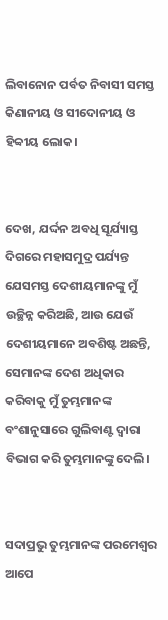ଲିବାନୋନ ପର୍ବତ ନିବାସୀ ସମସ୍ତ କିଣାନୀୟ ଓ ସୀଦୋନୀୟ ଓ ହିବ୍ବୀୟ ଲୋକ।


ଦେଖ, ଯର୍ଦ୍ଦନ ଅବଧି ସୂର୍ଯ୍ୟାସ୍ତ ଦିଗରେ ମହାସମୁଦ୍ର ପର୍ଯ୍ୟନ୍ତ ଯେସମସ୍ତ ଦେଶୀୟମାନଙ୍କୁ ମୁଁ ଉଚ୍ଛିନ୍ନ କରିଅଛି, ଆଉ ଯେଉଁ ଦେଶୀୟମାନେ ଅବଶିଷ୍ଟ ଅଛନ୍ତି, ସେମାନଙ୍କ ଦେଶ ଅଧିକାର କରିବାକୁ ମୁଁ ତୁମ୍ଭମାନଙ୍କ ବଂଶାନୁସାରେ ଗୁଲିବାଣ୍ଟ ଦ୍ୱାରା ବିଭାଗ କରି ତୁମ୍ଭମାନଙ୍କୁ ଦେଲି।


ସଦାପ୍ରଭୁ ତୁମ୍ଭମାନଙ୍କ ପରମେଶ୍ୱର ଆପେ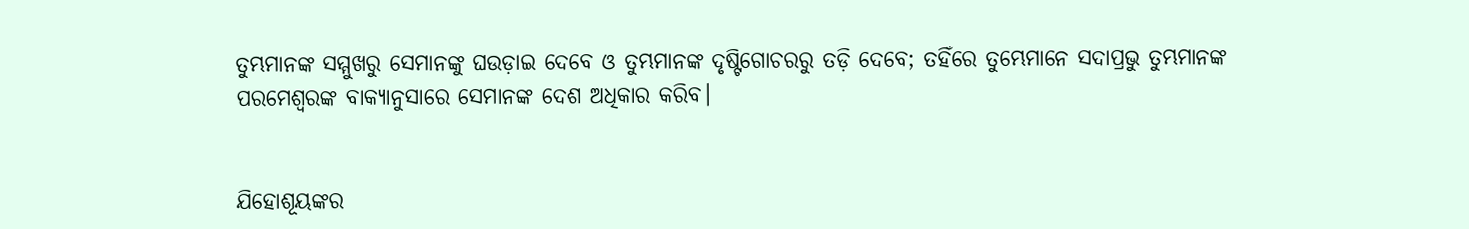ତୁମ୍ଭମାନଙ୍କ ସମ୍ମୁଖରୁ ସେମାନଙ୍କୁ ଘଉଡ଼ାଇ ଦେବେ ଓ ତୁମ୍ଭମାନଙ୍କ ଦୃଷ୍ଟିଗୋଚରରୁ ତଡ଼ି ଦେବେ; ତହିଁରେ ତୁମ୍ଭେମାନେ ସଦାପ୍ରଭୁ ତୁମ୍ଭମାନଙ୍କ ପରମେଶ୍ୱରଙ୍କ ବାକ୍ୟାନୁସାରେ ସେମାନଙ୍କ ଦେଶ ଅଧିକାର କରିବ।


ଯିହୋଶୂୟଙ୍କର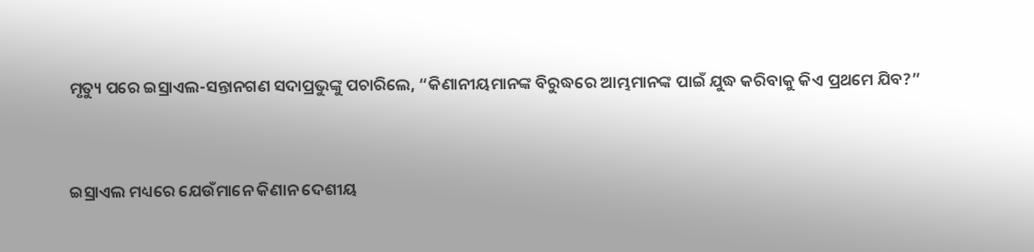ମୃତ୍ୟୁ ପରେ ଇସ୍ରାଏଲ-ସନ୍ତାନଗଣ ସଦାପ୍ରଭୁଙ୍କୁ ପଚାରିଲେ, “କିଣାନୀୟମାନଙ୍କ ବିରୁଦ୍ଧରେ ଆମ୍ଭମାନଙ୍କ ପାଇଁ ଯୁଦ୍ଧ କରିବାକୁ କିଏ ପ୍ରଥମେ ଯିବ?”


ଇସ୍ରାଏଲ ମଧ୍ୟରେ ଯେଉଁମାନେ କିଣାନ ଦେଶୀୟ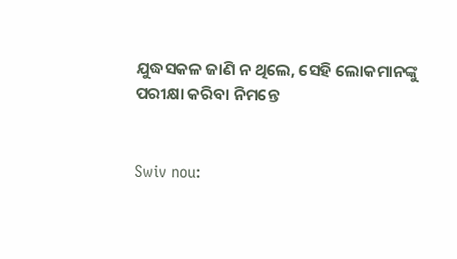ଯୁଦ୍ଧସକଳ ଜାଣି ନ ଥିଲେ, ସେହି ଲୋକମାନଙ୍କୁ ପରୀକ୍ଷା କରିବା ନିମନ୍ତେ


Swiv nou: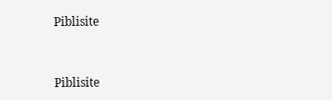Piblisite


Piblisite